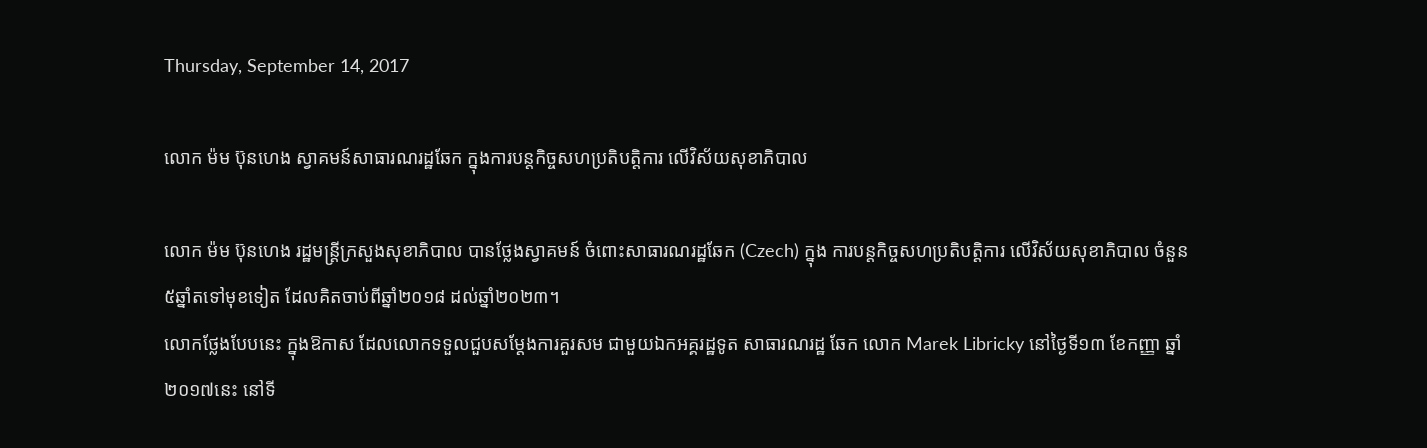Thursday, September 14, 2017

លោក ម៉ម ប៊ុនហេង ស្វាគមន៍សាធារណរដ្ឋឆែក ក្នុងការបន្ដកិច្ចសហប្រតិបត្ដិការ លើវិស័យសុខាភិបាល

លោក ម៉ម ប៊ុនហេង រដ្ឋមន្ដ្រីក្រសួងសុខាភិបាល បានថ្លែងស្វាគមន៍ ចំពោះសាធារណរដ្ឋឆែក (Czech) ក្នុង ការបន្ដកិច្ចសហប្រតិបត្ដិការ លើវិស័យសុខាភិបាល ចំនួន៥ឆ្នាំតទៅមុខទៀត ដែលគិតចាប់ពីឆ្នាំ២០១៨ ដល់ឆ្នាំ២០២៣។
លោកថ្លែងបែបនេះ ក្នុងឱកាស ដែលលោកទទួលជួបសម្ដែងការគួរសម ជាមួយឯកអគ្គរដ្ឋទូត សាធារណរដ្ឋ ឆែក លោក Marek Libricky នៅថ្ងៃទី១៣ ខែកញ្ញា ឆ្នាំ២០១៧នេះ នៅទី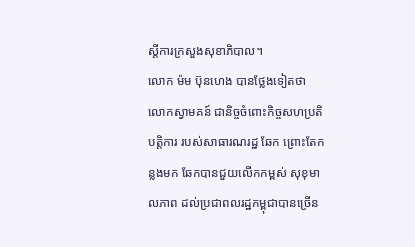ស្ដីការក្រសួងសុខាភិបាល។
លោក ម៉ម ប៊ុនហេង បានថ្លែងទៀតថា លោកស្វាមគន៍ ជានិច្ចចំពោះកិច្ចសហប្រតិបត្ដិការ របស់សាធារណរដ្ឋ ឆែក ព្រោះតែកន្លងមក ឆែកបានជួយលើកកម្ពស់ សុខុមាលភាព ដល់ប្រជាពលរដ្ឋកម្ពុជាបានច្រើន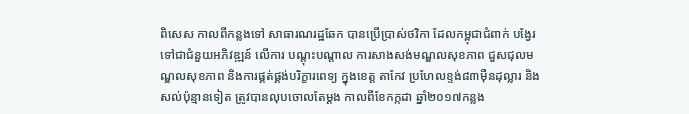ពិសេស កាលពីកន្លងទៅ សាធារណរដ្ឋឆែក បានប្រើប្រាស់ថវិកា ដែលកម្ពុជាជំពាក់ បង្វែរទៅជាជំនួយអភិវឌ្ឍន៍ លើការ បណ្ដុះបណ្ដាល ការសាងសង់មណ្ឌលសុខភាព ជួសជុលមណ្ឌលសុខភាព និងការផ្គត់ផ្គង់បរិក្ខារពេទ្យ ក្នុងខេត្ដ តាកែវ ប្រហែលខ្ទង់៨៣ម៉ឺនដុល្លារ និងសល់ប៉ុន្មានទៀត ត្រូវបានលុបចោលតែម្ដង កាលពីខែកក្កដា ឆ្នាំ២០១៧កន្លង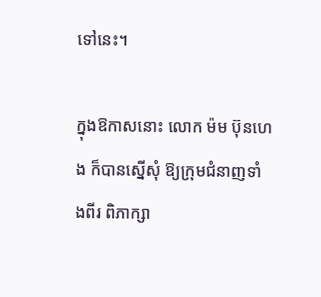ទៅនេះ។

ក្នុងឱកាសនោះ លោក ម៉ម ប៊ុនហេង ក៏បានស្នើសុំ ឱ្យក្រុមជំនាញទាំងពីរ ពិភាក្សា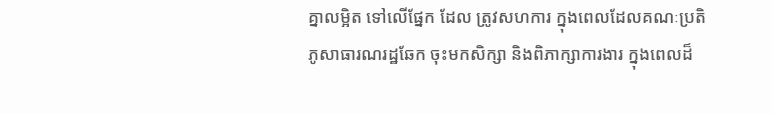គ្នាលម្អិត ទៅលើផ្នែក ដែល ត្រូវសហការ ក្នុងពេលដែលគណៈប្រតិភូសាធារណរដ្ឋឆែក ចុះមកសិក្សា និងពិភាក្សាការងារ ក្នុងពេលដ៏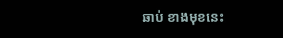ឆាប់ ខាងមុខនេះ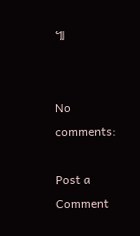៕


No comments:

Post a Comment